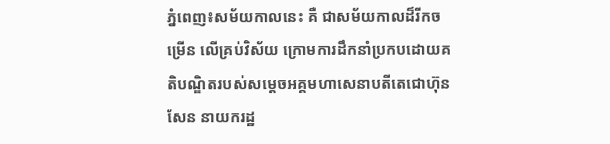ភ្នំពេញ៖សម័យកាលនេះ គឺ ជាសម័យកាលដ៏រីកចម្រើន លើគ្រប់វិស័យ ក្រោមការដឹកនាំប្រកបដោយគតិបណ្ឌិតរបស់សម្តេចអគ្គមហាសេនាបតីតេជោហ៊ុន សែន នាយករដ្ឋ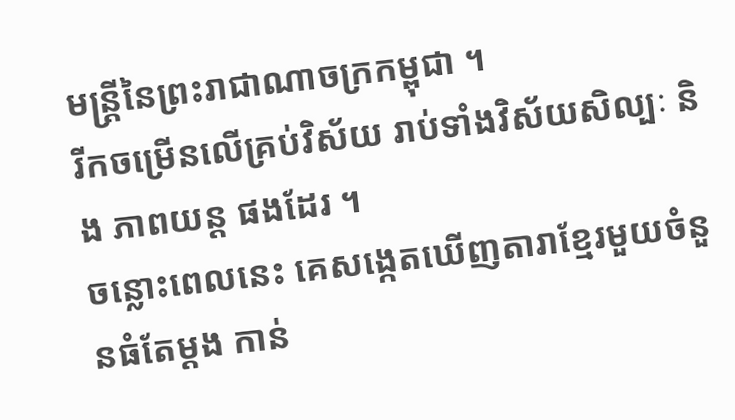មន្ត្រីនៃព្រះរាជាណាចក្រកម្ពុជា ។
រីកចម្រើនលើគ្រប់វិស័យ រាប់ទាំងវិស័យសិល្បៈ និង ភាពយន្ដ ផងដែរ ។
ចន្លោះពេលនេះ គេសង្កេតឃើញតារាខ្មែរមួយចំនួនធំតែម្ដង កាន់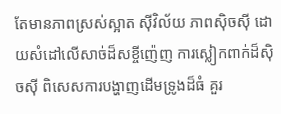តែមានភាពស្រស់ស្អាត ស៊ីវិល័យ ភាពស៊ិចស៊ី ដោយសំដៅលើសាច់ដ៏សខ្ចីញ៉េញ ការស្លៀកពាក់ដ៏ស៊ិចស៊ី ពិសេសការបង្ហាញដើមទ្រូងដ៏ធំ គួរ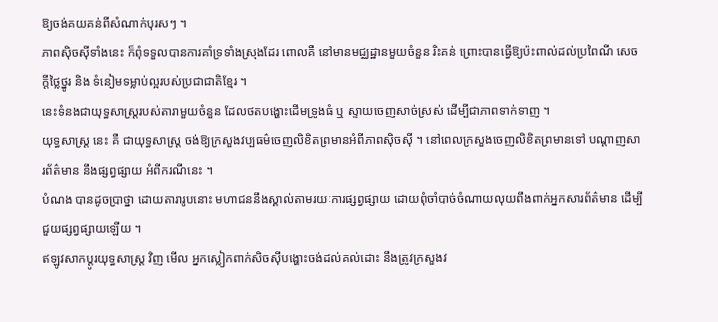ឱ្យចង់គយគន់ពីសំណាក់បុរសៗ ។
ភាពស៊ិចស៊ីទាំងនេះ ក៏ពុំទទួលបានការគាំទ្រទាំងស្រុងដែរ ពោលគឺ នៅមានមជ្ឈដ្ឋានមួយចំនួន រិះគន់ ព្រោះបានធ្វើឱ្យប៉ះពាល់ដល់ប្រពៃណី សេចក្តីថ្លៃថ្នូរ និង ទំនៀមទម្លាប់ល្អរបស់ប្រជាជាតិខ្មែរ ។
នេះទំនងជាយុទ្ធសាស្ត្ររបស់តារាមួយចំនួន ដែលថតបង្ហោះដើមទ្រូងធំ ឬ ស្ទាយចេញសាច់ស្រស់ ដើម្បីជាភាពទាក់ទាញ ។
យុទ្ធសាស្ត្រ នេះ គឺ ជាយុទ្ធសាស្ត្រ ចង់ឱ្យក្រសួងវប្បធម៌ចេញលិខិតព្រមានអំពីភាពស៊ិចស៊ី ។ នៅពេលក្រសួងចេញលិខិតព្រមានទៅ បណ្តាញសារព័ត៌មាន នឹងផ្សព្វផ្សាយ អំពីករណីនេះ ។
បំណង បានដូចប្រាថ្នា ដោយតារារូបនោះ មហាជននឹងស្គាល់តាមរយៈការផ្សព្វផ្សាយ ដោយពុំចាំបាច់ចំណាយលុយពឹងពាក់អ្នកសារព័ត៌មាន ដើម្បីជួយផ្សព្វផ្សាយឡើយ ។
ឥឡូវសាកប្តូរយុទ្ធសាស្ត្រ វិញ មើល អ្នកស្លៀកពាក់សិចស៊ីបង្ហោះចង់ដល់គល់ដោះ នឹងត្រូវក្រសួងវ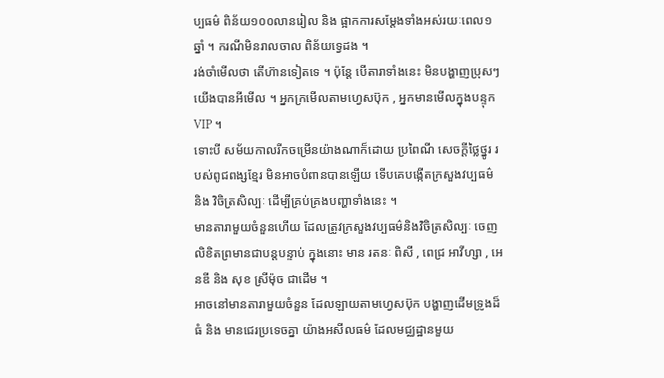ប្បធម៌ ពិន័យ១០០លានរៀល និង ផ្អាកការសម្តែងទាំងអស់រយៈពេល១ឆ្នាំ ។ ករណីមិនរាលចាល ពិន័យទ្វេដង ។
រង់ចាំមើលថា តើហ៊ានទៀតទេ ។ ប៉ុន្ដែ បើតារាទាំងនេះ មិនបង្ហាញប្រុសៗយើងបានអីមើល ។ អ្នកក្រមើលតាមហ្វេសប៊ុក , អ្នកមានមើលក្នុងបន្ទុក VIP ។
ទោះបី សម័យកាលរីកចម្រើនយ៉ាងណាក៏ដោយ ប្រពៃណី សេចក្ដីថ្លៃថ្នូរ របស់ពូជពង្សខ្មែរ មិនអាចបំពានបានឡើយ ទើបគេបង្កើតក្រសួងវប្បធម៌ និង វិចិត្រសិល្បៈ ដើម្បីគ្រប់គ្រងបញ្ហាទាំងនេះ ។
មានតារាមួយចំនួនហើយ ដែលត្រូវក្រសួងវប្បធម៌និងវិចិត្រសិល្បៈ ចេញលិខិតព្រមានជាបន្តបន្ទាប់ ក្នុងនោះ មាន រតនៈ ពិសី , ពេជ្រ អាវីហ្សា , អេនឌី និង សុខ ស្រីម៉ុច ជាដើម ។
អាចនៅមានតារាមួយចំនួន ដែលឡាយតាមហ្វេសប៊ុក បង្ហាញដើមទ្រូងដ៏ធំ និង មានជេរប្រទេចគ្នា យ៉ាងអសីលធម៌ ដែលមជ្ឈដ្ឋានមួយ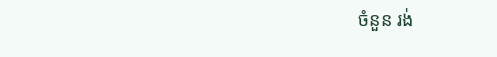ចំនួន រង់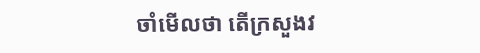ចាំមើលថា តើក្រសួងវ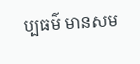ប្បធម៌ មានសម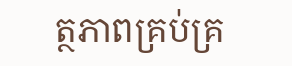ត្ថភាពគ្រប់គ្រ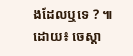ងដែលឬទេ ? ៕
ដោយ៖ ចេស្តា